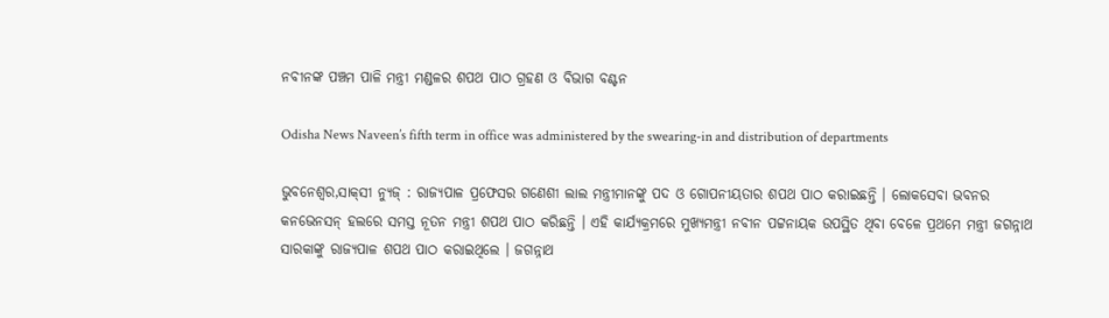ନବୀନଙ୍କ ପଞ୍ଚମ ପାଳି ମନ୍ତ୍ରୀ ମଣ୍ଡଳର ଶପଥ ପାଠ ଗ୍ରହଣ ଓ ବିଭାଗ ବଣ୍ଟନ

Odisha News Naveen’s fifth term in office was administered by the swearing-in and distribution of departments

ଭୁବନେଶ୍ୱର,ସାକ୍‌ସୀ ନ୍ୟୁଜ୍‌ : ରାଜ୍ୟପାଳ ପ୍ରଫେସର ଗଣେଶୀ ଲାଲ ମନ୍ତ୍ରୀମାନଙ୍କୁ ପଦ ଓ ଗୋପନୀୟତାର ଶପଥ ପାଠ କରାଇଛନ୍ତି । ଲୋକସେବା ଭବନର କନଭେନସନ୍ ହଲରେ ସମସ୍ତ ନୂତନ ମନ୍ତ୍ରୀ ଶପଥ ପାଠ କରିଛନ୍ତି । ଏହି କାର୍ଯ୍ୟକ୍ରମ‌ରେ ମୁଖ୍ୟମନ୍ତ୍ରୀ ନବୀନ ପଟ୍ଟନାୟକ ଉପସ୍ଥିତ ଥିବା ବେଳେ ପ୍ରଥମେ ମନ୍ତ୍ରୀ ଜଗନ୍ନାଥ ସାରକାଙ୍କୁ ରାଜ୍ୟପାଳ ଶପଥ ପାଠ କରାଇଥିଲେ । ଜଗନ୍ନାଥ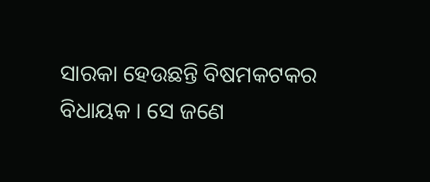ସାରକା ହେଉଛନ୍ତି ବିଷମକଟକର ବିଧାୟକ । ସେ ଜଣେ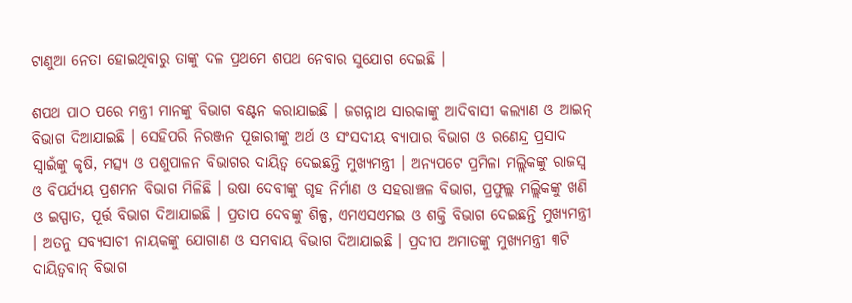ଟାଣୁଆ ନେତା ହୋଇଥିବାରୁ ତାଙ୍କୁ ଦଳ ପ୍ରଥମେ ଶପଥ ନେବାର ସୁଯୋଗ ଦେଇଛି ।

ଶପଥ ପାଠ ପରେ ମନ୍ତ୍ରୀ ମାନଙ୍କୁ ବିଭାଗ ବଣ୍ଟନ କରାଯାଇଛି । ଜଗନ୍ନାଥ ସାରକାଙ୍କୁ ଆଦିବାସୀ କଲ୍ୟାଣ ଓ ଆଇନ୍‌ ବିଭାଗ ଦିଆଯାଇଛି । ସେହିପରି ନିରଞ୍ଜନ ପୂଜାରୀଙ୍କୁ ଅର୍ଥ ଓ ସଂସଦୀୟ ବ୍ୟାପାର ବିଭାଗ ଓ ରଣେନ୍ଦ୍ର ପ୍ରସାଦ ସ୍ୱାଇଁଙ୍କୁ କୃଷି, ମତ୍ସ୍ୟ ଓ ପଶୁପାଳନ ବିଭାଗର ଦାୟିତ୍ୱ ଦେଇଛନ୍ତି ମୁଖ୍ୟମନ୍ତ୍ରୀ । ଅନ୍ୟପଟେ ପ୍ରମିଳା ମଲ୍ଲିକଙ୍କୁ ରାଜସ୍ୱ ଓ ବିପର୍ଯ୍ୟୟ ପ୍ରଶମନ ବିଭାଗ ମିଳିଛି । ଉଷା ଦେବୀଙ୍କୁ ଗୃହ ନିର୍ମାଣ ଓ ସହରାଞ୍ଚଳ ବିଭାଗ, ପ୍ରଫୁଲ୍ଲ ମଲ୍ଲିକଙ୍କୁ ଖଣି ଓ ଇସ୍ପାତ, ପୂର୍ତ୍ତ ବିଭାଗ ଦିଆଯାଇଛି । ପ୍ରତାପ ଦେବଙ୍କୁ ଶିଳ୍ପ, ଏମଏସଏମଇ ଓ ଶକ୍ତି ବିଭାଗ ଦେଇଛନ୍ତି ମୁଖ୍ୟମନ୍ତ୍ରୀ । ଅତନୁ ସବ୍ୟସାଚୀ ନାୟକଙ୍କୁ ଯୋଗାଣ ଓ ସମବାୟ ବିଭାଗ ଦିଆଯାଇଛି । ପ୍ରଦୀପ ଅମାତଙ୍କୁ ମୁଖ୍ୟମନ୍ତ୍ରୀ ୩ଟି ଦାୟିତ୍ୱବାନ୍‌ ବିଭାଗ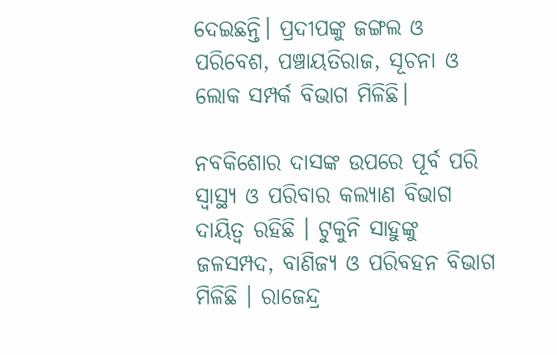ଦେଇଛନ୍ତି। ପ୍ରଦୀପଙ୍କୁ ଜଙ୍ଗଲ ଓ ପରିବେଶ, ପଞ୍ଚାୟତିରାଜ, ସୂଚନା ଓ ଲୋକ ସମ୍ପର୍କ ବିଭାଗ ମିଳିଛି।

ନବକିଶୋର ଦାସଙ୍କ ଉପରେ ପୂର୍ବ ପରି ସ୍ୱାସ୍ଥ୍ୟ ଓ ପରିବାର କଲ୍ୟାଣ ବିଭାଗ ଦାୟିତ୍ୱ ରହିଛି । ଟୁକୁନି ସାହୁଙ୍କୁ ଜଳସମ୍ପଦ, ବାଣିଜ୍ୟ ଓ ପରିବହନ ବିଭାଗ ମିଳିଛି । ରାଜେନ୍ଦ୍ର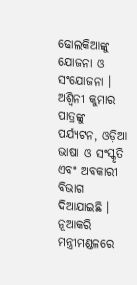ଢୋଲକିଆଙ୍କୁ ଯୋଜନା ଓ ସଂଯୋଜନା । ଅଶ୍ୱିନୀ କୁମାର ପାତ୍ରଙ୍କୁ ପର୍ଯ୍ୟଟନ, ଓଡ଼ିଆ ଭାଷା ଓ ସଂସ୍କୃତି ଏବଂ ଅବକାରୀ ବିଭାଗ ଦିଆଯାଇଛି । ନୂଆକରି ମନ୍ତ୍ରୀମଣ୍ଡଳରେ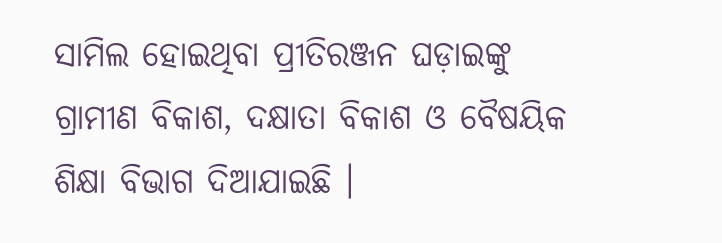ସାମିଲ ହୋଇଥିବା ପ୍ରୀତିରଞ୍ଜନ ଘଡ଼ାଇଙ୍କୁ ଗ୍ରାମୀଣ ବିକାଶ, ଦକ୍ଷାତା ବିକାଶ ଓ ବୈଷୟିକ ଶିକ୍ଷା ବିଭାଗ ଦିଆଯାଇଛି ।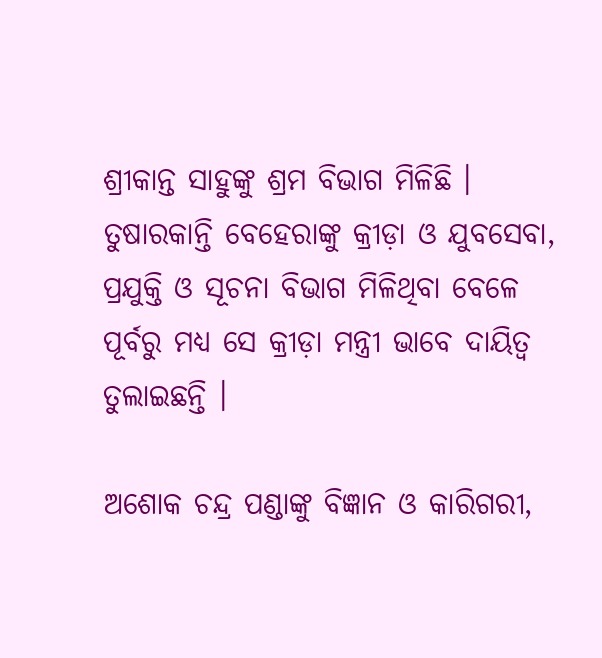ଶ୍ରୀକାନ୍ତ ସାହୁଙ୍କୁ ଶ୍ରମ ବିଭାଗ ମିଳିଛି । ତୁଷାରକାନ୍ତି ବେହେରାଙ୍କୁ କ୍ରୀଡ଼ା ଓ ଯୁବସେବା, ପ୍ରଯୁକ୍ତି ଓ ସୂଚନା ବିଭାଗ ମିଳିଥିବା ବେଳେ ପୂର୍ବରୁ ମଧ୍ୟ ସେ କ୍ରୀଡ଼ା ମନ୍ତ୍ରୀ ଭାବେ ଦାୟିତ୍ୱ ତୁଲାଇଛନ୍ତି ।

ଅଶୋକ ଚନ୍ଦ୍ର ପଣ୍ଡାଙ୍କୁ ବିଜ୍ଞାନ ଓ କାରିଗରୀ,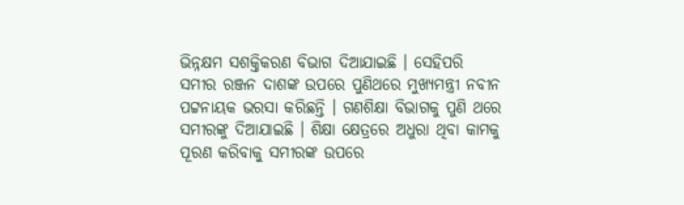ଭିନ୍ନକ୍ଷମ ସଶକ୍ତିକରଣ ବିଭାଗ ଦିଆଯାଇଛି । ସେହିପରି ସମୀର ରଞ୍ଜନ ଦାଶଙ୍କ ଉପରେ ପୁଣିଥରେ ମୁଖ୍ୟମନ୍ତ୍ରୀ ନବୀନ ପଟ୍ଟନାୟକ ଭରସା କରିଛନ୍ତି । ଗଣଶିକ୍ଷା ବିଭାଗକୁ ପୁଣି ଥରେ ସମୀରଙ୍କୁ ଦିଆଯାଇଛି । ଶିକ୍ଷା କ୍ଷେତ୍ରରେ ଅଧୁରା ଥିବା କାମକୁ ପୂରଣ କରିବାକୁ ସମୀରଙ୍କ ଉପରେ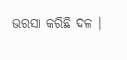ଭରସା କରିଛି ଦଳ ।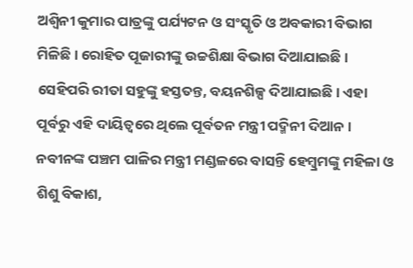ଅଶ୍ୱିନୀ କୁମାର ପାତ୍ରଙ୍କୁ ପର୍ଯ୍ୟଟନ ଓ ସଂସ୍କୃତି ଓ ଅବକାରୀ ବିଭାଗ ମିଳିଛି । ରୋହିତ ପୂଜାରୀଙ୍କୁ ଉଚ୍ଚଶିକ୍ଷା ବିଭାଗ ଦିଆଯାଇଛି । ସେହିପରି ରୀତା ସହୁଙ୍କୁ ହସ୍ତତନ୍ତ, ବୟନଶିଳ୍ପ ଦିଆଯାଇଛି । ଏହା ପୂର୍ବରୁ ଏହି ଦାୟିତ୍ୱରେ ଥିଲେ ପୂର୍ବତନ ମନ୍ତ୍ରୀ ପଦ୍ମିନୀ ଦିଆନ । ନବୀନଙ୍କ ପଞ୍ଚମ ପାଳିର ମନ୍ତ୍ରୀ ମଣ୍ଡଳରେ ବାସନ୍ତି ହେମ୍ୱ୍ରମଙ୍କୁ ମହିଳା ଓ ଶିଶୁ ବିକାଶ,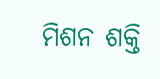ମିଶନ ଶକ୍ତି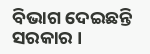ବିଭାଗ ଦେଇଛନ୍ତି ସରକାର ।